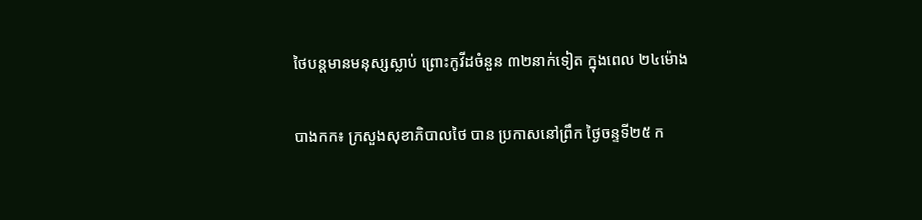ថៃបន្តមានមនុស្សស្លាប់ ព្រោះកូវីដចំនួន ៣២នាក់ទៀត ក្នុងពេល ២៤ម៉ោង

បាងកក៖ ក្រសួងសុខាភិបាលថៃ បាន ប្រកាសនៅព្រឹក ថ្ងៃចន្ទទី២៥ ក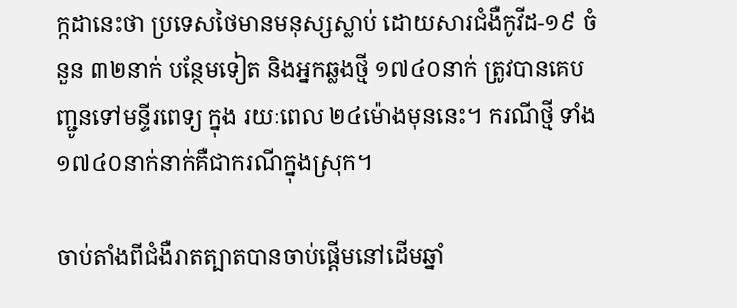ក្កដានេះថា ប្រទេសថៃមានមនុស្សស្លាប់ ដោយសារជំងឺកូវីដ-១៩ ចំនួន ៣២នាក់ បន្ថែមទៀត និងអ្នកឆ្លងថ្មី ១៧៤០នាក់ ត្រូវបានគេបញ្ជូនទៅមន្ទីរពេទ្យ ក្នុង រយៈពេល ២៤ម៉ោងមុននេះ។ ករណីថ្មី ទាំង ១៧៤០នាក់នាក់គឺជាករណីក្នុងស្រុក។

ចាប់តាំងពីជំងឺរាតត្បាតបានចាប់ផ្តើមនៅដើមឆ្នាំ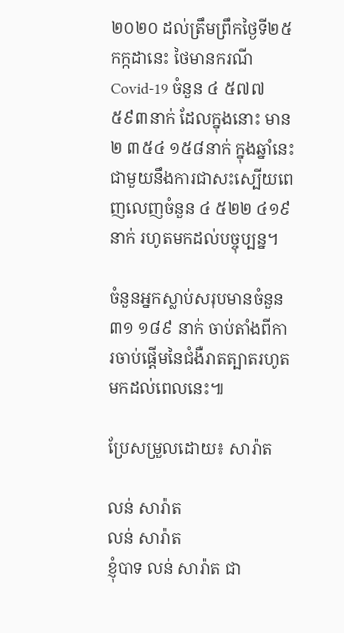២០២០ ដល់ត្រឹមព្រឹកថ្ងៃទី២៥ កក្កដានេះ ថៃមានករណី Covid-19 ចំនួន ៤ ៥៧៧ ៥៩៣នាក់ ដែលក្នុងនោះ មាន ២ ៣៥៤ ១៥៨នាក់ ក្នុងឆ្នាំនេះ ជាមួយនឹងការជាសះស្បើយពេញលេញចំនួន ៤ ៥២២ ៤១៩នាក់ រហូតមកដល់បច្ចុប្បន្ន។

ចំនួនអ្នកស្លាប់សរុបមានចំនួន ៣១ ១៨៩ នាក់ ចាប់តាំងពីការចាប់ផ្តើមនៃជំងឺរាតត្បាតរហូតមកដល់ពេលនេះ៕

ប្រែសម្រួលដោយ៖ សារ៉ាត

លន់ សារ៉ាត
លន់ សារ៉ាត
ខ្ញុំបាទ លន់ សារ៉ាត ជា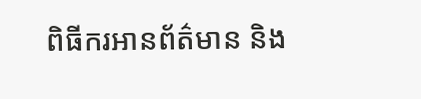ពិធីករអានព័ត៌មាន និង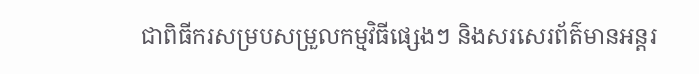ជាពិធីករសម្របសម្រួលកម្មវិធីផ្សេងៗ និងសរសេរព័ត៌មានអន្តរ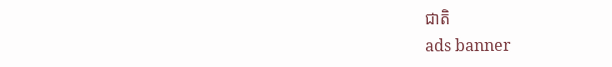ជាតិ
ads banner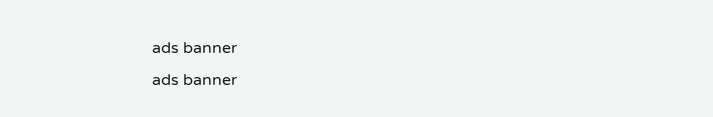ads banner
ads banner